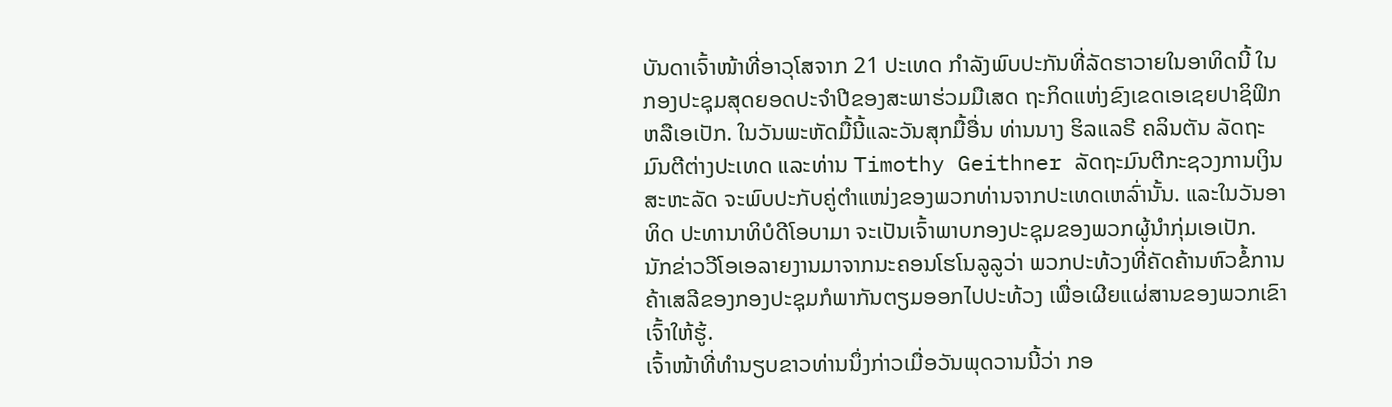ບັນດາເຈົ້າໜ້າທີ່ອາວຸໂສຈາກ 21 ປະເທດ ກໍາລັງພົບປະກັນທີ່ລັດຮາວາຍໃນອາທິດນີ້ ໃນກອງປະຊຸມສຸດຍອດປະຈໍາປີຂອງສະພາຮ່ວມມືເສດ ຖະກິດແຫ່ງຂົງເຂດເອເຊຍປາຊິຟິກ ຫລືເອເປັກ. ໃນວັນພະຫັດມື້ນີ້ແລະວັນສຸກມື້ອື່ນ ທ່ານນາງ ຮິລແລຣີ ຄລິນຕັນ ລັດຖະມົນຕີຕ່າງປະເທດ ແລະທ່ານ Timothy Geithner ລັດຖະມົນຕີກະຊວງການເງິນສະຫະລັດ ຈະພົບປະກັບຄູ່ຕໍາແໜ່ງຂອງພວກທ່ານຈາກປະເທດເຫລົ່ານັ້ນ. ແລະໃນວັນອາທິດ ປະທານາທິບໍດີໂອບາມາ ຈະເປັນເຈົ້າພາບກອງປະຊຸມຂອງພວກຜູ້ນໍາກຸ່ມເອເປັກ.
ນັກຂ່າວວີໂອເອລາຍງານມາຈາກນະຄອນໂຮໂນລູລູວ່າ ພວກປະທ້ວງທີ່ຄັດຄ້ານຫົວຂໍ້ການຄ້າເສລີຂອງກອງປະຊຸມກໍພາກັນຕຽມອອກໄປປະທ້ວງ ເພື່ອເຜີຍແຜ່ສານຂອງພວກເຂົາເຈົ້າໃຫ້ຮູ້.
ເຈົ້າໜ້າທີ່ທໍານຽບຂາວທ່ານນຶ່ງກ່າວເມື່ອວັນພຸດວານນີ້ວ່າ ກອ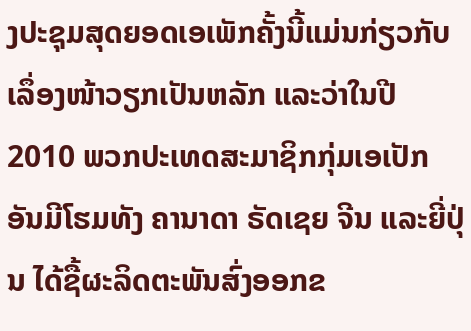ງປະຊຸມສຸດຍອດເອເພັກຄັ້ງນີ້ແມ່ນກ່ຽວກັບເລຶ່ອງໜ້າວຽກເປັນຫລັກ ແລະວ່າໃນປີ 2010 ພວກປະເທດສະມາຊິກກຸ່ມເອເປັກ ອັນມີໂຮມທັງ ຄານາດາ ຣັດເຊຍ ຈີນ ແລະຍີ່ປຸ່ນ ໄດ້ຊື້ຜະລິດຕະພັນສົ່ງອອກຂ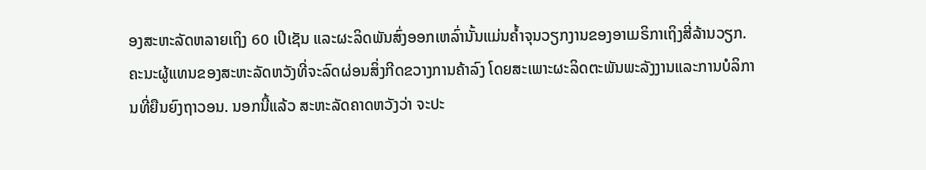ອງສະຫະລັດຫລາຍເຖິງ 60 ເປີເຊັນ ແລະຜະລິດພັນສົ່ງອອກເຫລົ່ານັ້ນແມ່ນຄໍ້າຈຸນວຽກງານຂອງອາເມຣິກາເຖິງສີ່ລ້ານວຽກ.
ຄະນະຜູ້ແທນຂອງສະຫະລັດຫວັງທີ່ຈະລົດຜ່ອນສິ່ງກີດຂວາງການຄ້າລົງ ໂດຍສະເພາະຜະລິດຕະພັນພະລັງງານແລະການບໍລິການທີ່ຍືນຍົງຖາວອນ. ນອກນີ້ແລ້ວ ສະຫະລັດຄາດຫວັງວ່າ ຈະປະ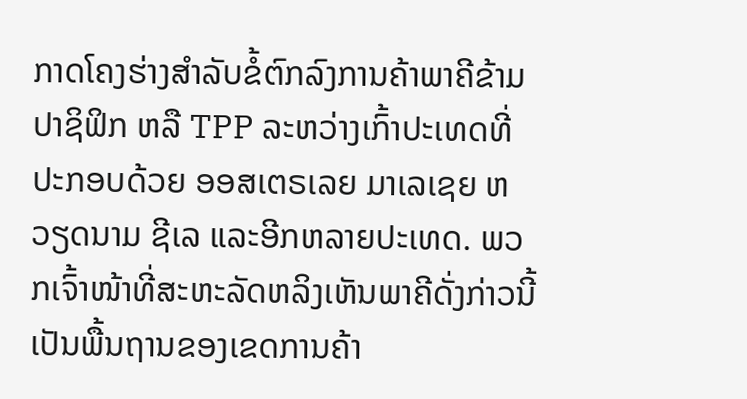ກາດໂຄງຮ່າງສໍາລັບຂໍ້ຕົກລົງການຄ້າພາຄີຂ້າມປາຊິຟິກ ຫລື TPP ລະຫວ່າງເກົ້າປະເທດທີ່ປະກອບດ້ວຍ ອອສເຕຣເລຍ ມາເລເຊຍ ຫວຽດນາມ ຊີເລ ແລະອີກຫລາຍປະເທດ. ພວກເຈົ້າໜ້າທີ່ສະຫະລັດຫລິງເຫັນພາຄີດັ່ງກ່າວນີ້ ເປັນພື້ນຖານຂອງເຂດການຄ້າ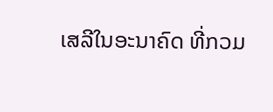ເສລີໃນອະນາຄົດ ທີ່ກວມ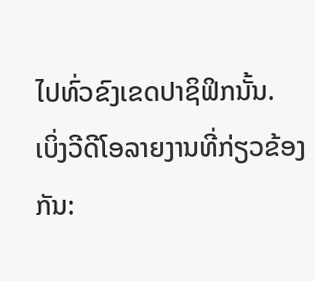ໄປທົ່ວຂົງເຂດປາຊິຟິກນັ້ນ.
ເບິ່ງວີດີໂອລາຍງານທີ່ກ່ຽວຂ້ອງກັນ: